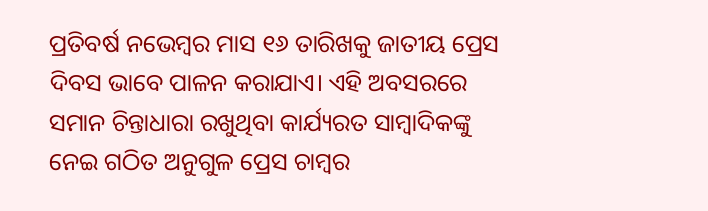ପ୍ରତିବର୍ଷ ନଭେମ୍ବର ମାସ ୧୬ ତାରିଖକୁ ଜାତୀୟ ପ୍ରେସ ଦିବସ ଭାବେ ପାଳନ କରାଯାଏ। ଏହି ଅବସରରେ ସମାନ ଚିନ୍ତାଧାରା ରଖୁଥିବା କାର୍ଯ୍ୟରତ ସାମ୍ବାଦିକଙ୍କୁ ନେଇ ଗଠିତ ଅନୁଗୁଳ ପ୍ରେସ ଚାମ୍ବର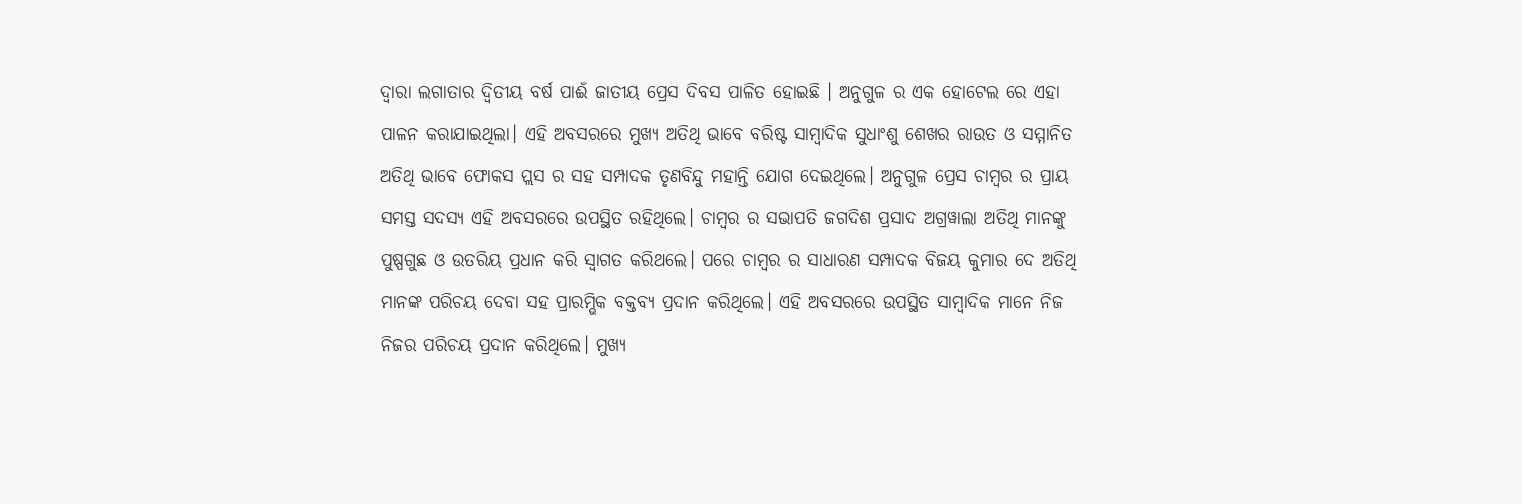ଦ୍ଵାରା ଲଗାତାର ଦ୍ଵିତୀୟ ବର୍ଷ ପାଈଁ ଜାତୀୟ ପ୍ରେସ ଦିବସ ପାଳିତ ହୋଇଛି । ଅନୁଗୁଳ ର ଏକ ହୋଟେଲ ରେ ଏହା ପାଳନ କରାଯାଇଥିଲା। ଏହି ଅବସରରେ ମୁଖ୍ୟ ଅତିଥି ଭାବେ ବରିଷ୍ଟ ସାମ୍ୱାଦିକ ସୁଧାଂଶୁ ଶେଖର ରାଉତ ଓ ସମ୍ମାନିତ ଅତିଥି ଭାବେ ଫୋକସ ପ୍ଲସ ର ସହ ସମ୍ପାଦକ ତୃଣବିନ୍ଦୁ ମହାନ୍ତି ଯୋଗ ଦେଇଥିଲେ। ଅନୁଗୁଳ ପ୍ରେସ ଚାମ୍ବର ର ପ୍ରାୟ ସମସ୍ତ ସଦସ୍ୟ ଏହି ଅବସରରେ ଉପସ୍ଥିତ ରହିଥିଲେ। ଚାମ୍ବର ର ସଭାପତି ଜଗଦିଶ ପ୍ରସାଦ ଅଗ୍ରୱାଲା ଅତିଥି ମାନଙ୍କୁ ପୁଷ୍ପଗୁଛ ଓ ଉତରିୟ ପ୍ରଧାନ କରି ସ୍ଵାଗତ କରିଥଲେ। ପରେ ଚାମ୍ବର ର ସାଧାରଣ ସମ୍ପାଦକ ବିଜୟ କୁମାର ଦେ ଅତିଥି ମାନଙ୍କ ପରିଚୟ ଦେବା ସହ ପ୍ରାରମ୍ଭିକ ବକ୍ତବ୍ୟ ପ୍ରଦାନ କରିଥିଲେ। ଏହି ଅବସରରେ ଉପସ୍ଥିତ ସାମ୍ୱାଦିକ ମାନେ ନିଜ ନିଜର ପରିଚୟ ପ୍ରଦାନ କରିଥିଲେ। ମୁଖ୍ୟ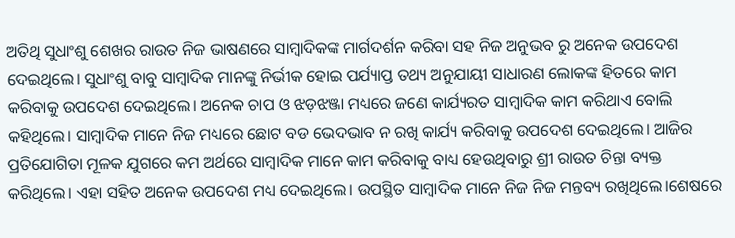ଅତିଥି ସୁଧାଂଶୁ ଶେଖର ରାଉତ ନିଜ ଭାଷଣରେ ସାମ୍ବାଦିକଙ୍କ ମାର୍ଗଦର୍ଶନ କରିବା ସହ ନିଜ ଅନୁଭବ ରୁ ଅନେକ ଉପଦେଶ ଦେଇଥିଲେ। ସୁଧାଂଶୁ ବାବୁ ସାମ୍ୱାଦିକ ମାନଙ୍କୁ ନିର୍ଭୀକ ହୋଇ ପର୍ଯ୍ୟାପ୍ତ ତଥ୍ୟ ଅନୁଯାୟୀ ସାଧାରଣ ଲୋକଙ୍କ ହିତରେ କାମ କରିବାକୁ ଉପଦେଶ ଦେଇଥିଲେ। ଅନେକ ଚାପ ଓ ଝଡ଼ଝଞ୍ଜା ମଧ୍ୟରେ ଜଣେ କାର୍ଯ୍ୟରତ ସାମ୍ବାଦିକ କାମ କରିଥାଏ ବୋଲି କହିଥିଲେ। ସାମ୍ୱାଦିକ ମାନେ ନିଜ ମଧ୍ୟରେ ଛୋଟ ବଡ ଭେଦଭାବ ନ ରଖି କାର୍ଯ୍ୟ କରିବାକୁ ଉପଦେଶ ଦେଇଥିଲେ। ଆଜିର ପ୍ରତିଯୋଗିତା ମୂଳକ ଯୁଗରେ କମ ଅର୍ଥରେ ସାମ୍ୱାଦିକ ମାନେ କାମ କରିବାକୁ ବାଧ୍ୟ ହେଉଥିବାରୁ ଶ୍ରୀ ରାଉତ ଚିନ୍ତା ବ୍ୟକ୍ତ କରିଥିଲେ। ଏହା ସହିତ ଅନେକ ଉପଦେଶ ମଧ୍ୟ ଦେଇଥିଲେ। ଉପସ୍ଥିତ ସାମ୍ୱାଦିକ ମାନେ ନିଜ ନିଜ ମନ୍ତବ୍ୟ ରଖିଥିଲେ।ଶେଷରେ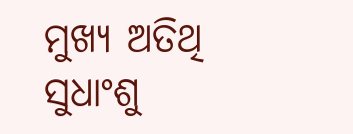ମୁଖ୍ୟ ଅତିଥି ସୁଧାଂଶୁ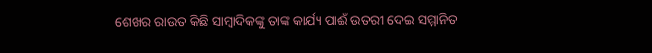ଶେଖର ରାଉତ କିଛି ସାମ୍ବାଦିକଙ୍କୁ ତାଙ୍କ କାର୍ଯ୍ୟ ପାଈଁ ଉତରୀ ଦେଇ ସମ୍ମାନିତ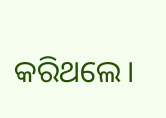କରିଥଲେ।